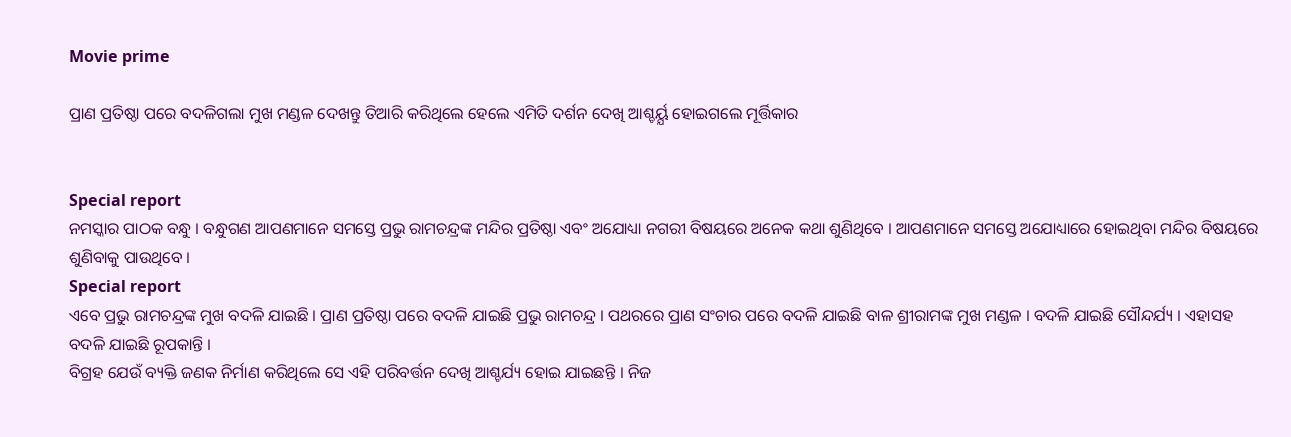Movie prime

ପ୍ରାଣ ପ୍ରତିଷ୍ଠା ପରେ ବଦଳିଗଲା ମୁଖ ମଣ୍ଡଳ ଦେଖନ୍ତୁ ତିଆରି କରିଥିଲେ ହେଲେ ଏମିତି ଦର୍ଶନ ଦେଖି ଆଶ୍ଚର୍ୟ୍ଯ ହୋଇଗଲେ ମୂର୍ତ୍ତିକାର


Special report
ନମସ୍କାର ପାଠକ ବନ୍ଧୁ । ବନ୍ଧୁଗଣ ଆପଣମାନେ ସମସ୍ତେ ପ୍ରଭୁ ରାମଚନ୍ଦ୍ରଙ୍କ ମନ୍ଦିର ପ୍ରତିଷ୍ଠା ଏବଂ ଅଯୋଧ୍ୟା ନଗରୀ ବିଷୟରେ ଅନେକ କଥା ଶୁଣିଥିବେ । ଆପଣମାନେ ସମସ୍ତେ ଅଯୋଧ୍ୟାରେ ହୋଇଥିବା ମନ୍ଦିର ବିଷୟରେ ଶୁଣିବାକୁ ପାଉଥିବେ ।
Special report
ଏବେ ପ୍ରଭୁ ରାମଚନ୍ଦ୍ରଙ୍କ ମୁଖ ବଦଳି ଯାଇଛି । ପ୍ରାଣ ପ୍ରତିଷ୍ଠା ପରେ ବଦଳି ଯାଇଛି ପ୍ରଭୁ ରାମଚନ୍ଦ୍ର । ପଥରରେ ପ୍ରାଣ ସଂଚାର ପରେ ବଦଳି ଯାଇଛି ବାଳ ଶ୍ରୀରାମଙ୍କ ମୁଖ ମଣ୍ଡଳ । ବଦଳି ଯାଇଛି ସୌନ୍ଦର୍ଯ୍ୟ । ଏହାସହ ବଦଳି ଯାଇଛି ରୂପକାନ୍ତି ।
ବିଗ୍ରହ ଯେଉଁ ବ୍ୟକ୍ତି ଜଣକ ନିର୍ମାଣ କରିଥିଲେ ସେ ଏହି ପରିବର୍ତ୍ତନ ଦେଖି ଆଶ୍ଚର୍ଯ୍ୟ ହୋଇ ଯାଇଛନ୍ତି । ନିଜ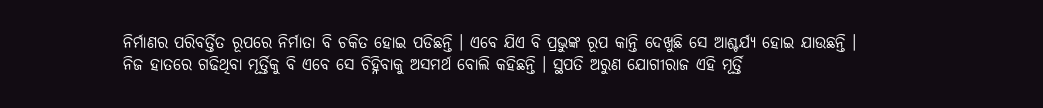ନିର୍ମାଣର ପରିବର୍ତ୍ତିତ ରୂପରେ ନିର୍ମାତା ବି ଚକିତ ହୋଇ ପଡିଛନ୍ତି । ଏବେ ଯିଏ ବି ପ୍ରଭୁଙ୍କ ରୂପ କାନ୍ତି ଦେଖୁଛି ସେ ଆଶ୍ଚର୍ଯ୍ୟ ହୋଇ ଯାଉଛନ୍ତି ।
ନିଜ ହାତରେ ଗଢିଥିବା ମୂର୍ତ୍ତିକୁ ବି ଏବେ ସେ ଚିହ୍ନିବାକୁ ଅସମର୍ଥ ବୋଲି କହିଛନ୍ତି । ସ୍ଥପତି ଅରୁଣ ଯୋଗୀରାଜ ଏହି ମୂର୍ତ୍ତି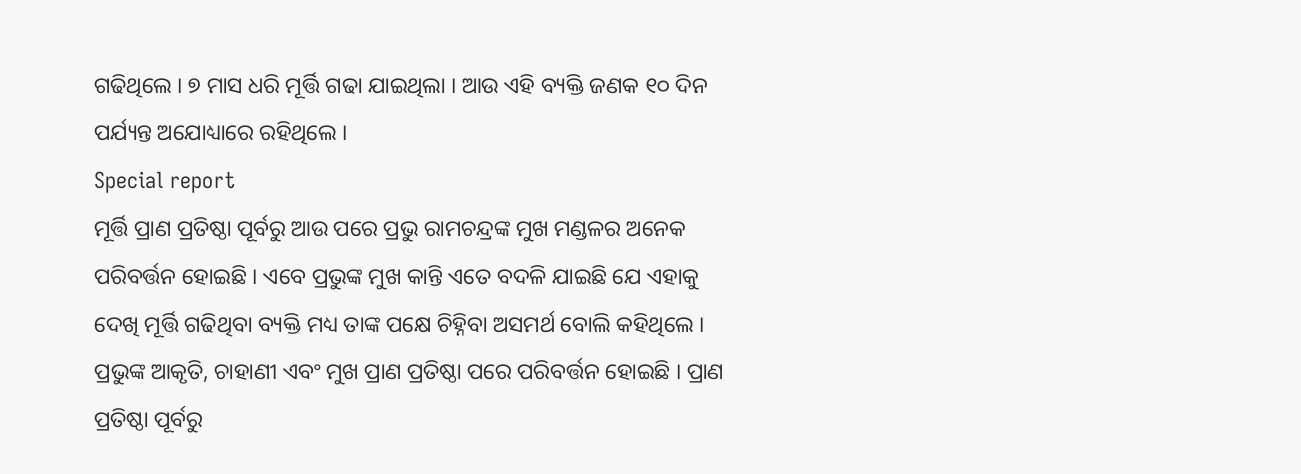ଗଢିଥିଲେ । ୭ ମାସ ଧରି ମୂର୍ତ୍ତି ଗଢା ଯାଇଥିଲା । ଆଉ ଏହି ବ୍ୟକ୍ତି ଜଣକ ୧୦ ଦିନ ପର୍ଯ୍ୟନ୍ତ ଅଯୋଧ୍ୟାରେ ରହିଥିଲେ ।
Special report
ମୂର୍ତ୍ତି ପ୍ରାଣ ପ୍ରତିଷ୍ଠା ପୂର୍ବରୁ ଆଉ ପରେ ପ୍ରଭୁ ରାମଚନ୍ଦ୍ରଙ୍କ ମୁଖ ମଣ୍ଡଳର ଅନେକ ପରିବର୍ତ୍ତନ ହୋଇଛି । ଏବେ ପ୍ରଭୁଙ୍କ ମୁଖ କାନ୍ତି ଏତେ ବଦଳି ଯାଇଛି ଯେ ଏହାକୁ ଦେଖି ମୂର୍ତ୍ତି ଗଢିଥିବା ବ୍ୟକ୍ତି ମଧ୍ୟ ତାଙ୍କ ପକ୍ଷେ ଚିହ୍ନିବା ଅସମର୍ଥ ବୋଲି କହିଥିଲେ ।
ପ୍ରଭୁଙ୍କ ଆକୃତି, ଚାହାଣୀ ଏବଂ ମୁଖ ପ୍ରାଣ ପ୍ରତିଷ୍ଠା ପରେ ପରିବର୍ତ୍ତନ ହୋଇଛି । ପ୍ରାଣ ପ୍ରତିଷ୍ଠା ପୂର୍ବରୁ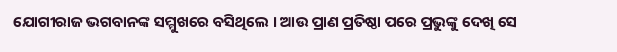ଯୋଗୀରାଜ ଭଗବାନଙ୍କ ସମ୍ମୁଖରେ ବସିଥିଲେ । ଆଉ ପ୍ରାଣ ପ୍ରତିଷ୍ଠା ପରେ ପ୍ରଭୁଙ୍କୁ ଦେଖି ସେ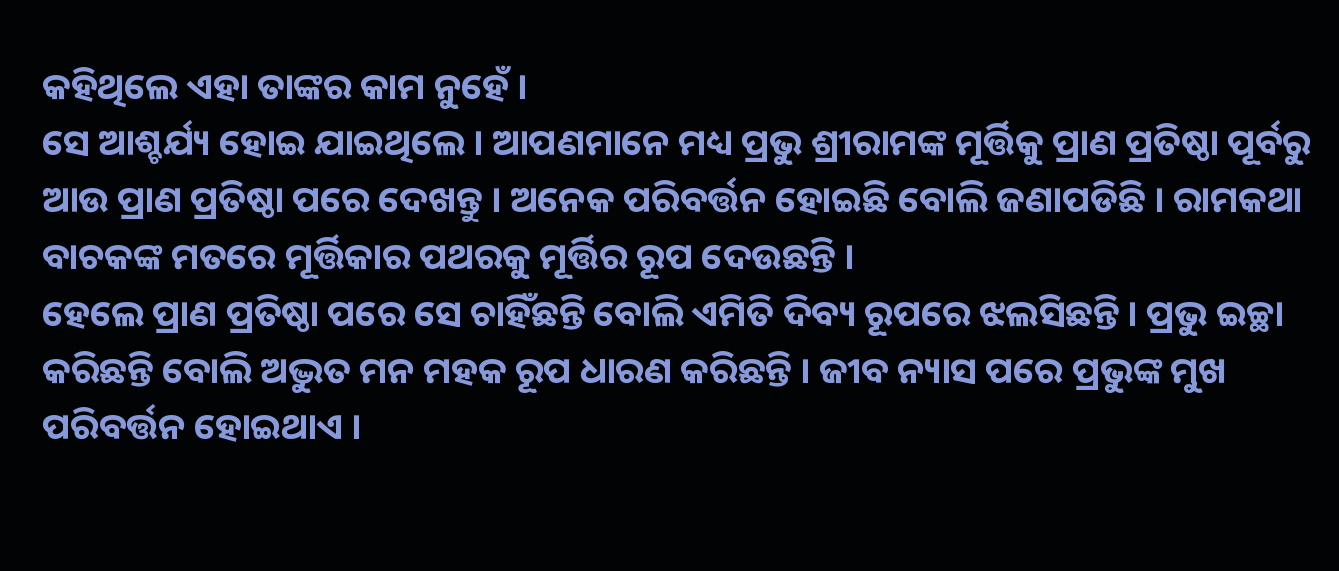କହିଥିଲେ ଏହା ତାଙ୍କର କାମ ନୁହେଁ ।
ସେ ଆଶ୍ଚର୍ଯ୍ୟ ହୋଇ ଯାଇଥିଲେ । ଆପଣମାନେ ମଧ୍ୟ ପ୍ରଭୁ ଶ୍ରୀରାମଙ୍କ ମୂର୍ତ୍ତିକୁ ପ୍ରାଣ ପ୍ରତିଷ୍ଠା ପୂର୍ବରୁ ଆଉ ପ୍ରାଣ ପ୍ରତିଷ୍ଠା ପରେ ଦେଖନ୍ତୁ । ଅନେକ ପରିବର୍ତ୍ତନ ହୋଇଛି ବୋଲି ଜଣାପଡିଛି । ରାମକଥା ବାଚକଙ୍କ ମତରେ ମୂର୍ତ୍ତିକାର ପଥରକୁ ମୂର୍ତ୍ତିର ରୂପ ଦେଉଛନ୍ତି ।
ହେଲେ ପ୍ରାଣ ପ୍ରତିଷ୍ଠା ପରେ ସେ ଚାହିଁଛନ୍ତି ବୋଲି ଏମିତି ଦିବ୍ୟ ରୂପରେ ଝଲସିଛନ୍ତି । ପ୍ରଭୁ ଇଚ୍ଛା କରିଛନ୍ତି ବୋଲି ଅଦ୍ଭୁତ ମନ ମହକ ରୂପ ଧାରଣ କରିଛନ୍ତି । ଜୀବ ନ୍ୟାସ ପରେ ପ୍ରଭୁଙ୍କ ମୁଖ ପରିବର୍ତ୍ତନ ହୋଇଥାଏ ।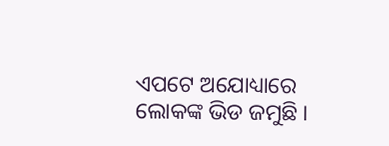ଏପଟେ ଅଯୋଧ୍ୟାରେ ଲୋକଙ୍କ ଭିଡ ଜମୁଛି ।